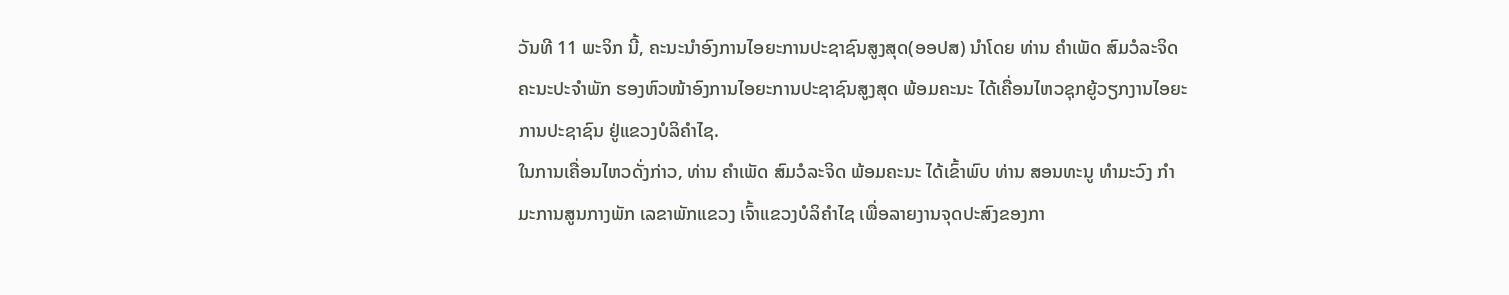ວັນທີ 11 ພະຈິກ ນີ້, ຄະນະນຳອົງການໄອຍະການປະຊາຊົນສູງສຸດ(ອອປສ) ນຳໂດຍ ທ່ານ ຄຳເພັດ ສົມວໍລະຈິດ ຄະນະປະຈຳພັກ ຮອງຫົວໜ້າອົງການໄອຍະການປະຊາຊົນສູງສຸດ ພ້ອມຄະນະ ໄດ້ເຄື່ອນໄຫວຊຸກຍູ້ວຽກງານໄອຍະການປະຊາຊົນ ຢູ່ແຂວງບໍລິຄຳໄຊ.
ໃນການເຄື່ອນໄຫວດັ່ງກ່າວ, ທ່ານ ຄໍາເພັດ ສົມວໍລະຈິດ ພ້ອມຄະນະ ໄດ້ເຂົ້າພົບ ທ່ານ ສອນທະນູ ທໍາມະວົງ ກໍາມະການສູນກາງພັກ ເລຂາພັກແຂວງ ເຈົ້າແຂວງບໍລິຄໍາໄຊ ເພື່ອລາຍງານຈຸດປະສົງຂອງກາ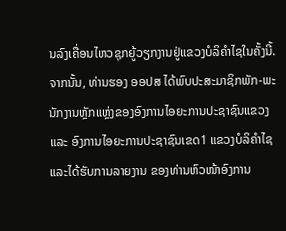ນລົງເຄື່ອນໄຫວຊຸກຍູ້ວຽກງານຢູ່ແຂວງບໍລິຄຳໄຊໃນຄັ້ງນີ້.
ຈາກນັ້ນ, ທ່ານຮອງ ອອປສ ໄດ້ພົບປະສະມາຊິກພັກ-ພະນັກງານຫຼັກແຫຼ່ງຂອງອົງການໄອຍະການປະຊາຊົນແຂວງ ແລະ ອົງການໄອຍະການປະຊາຊົນເຂດ1 ແຂວງບໍລິຄຳໄຊ ແລະໄດ້ຮັບການລາຍງານ ຂອງທ່ານຫົວໜ້າອົງການ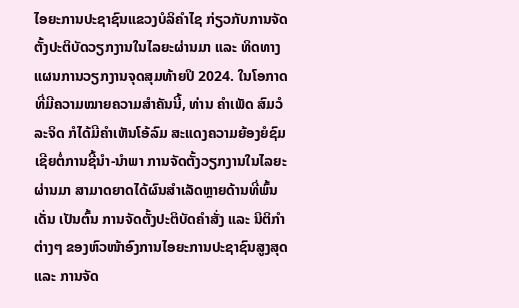ໄອຍະການປະຊາຊົນແຂວງບໍລິຄຳໄຊ ກ່ຽວກັບການຈັດຕັ້ງປະຕິບັດວຽກງານໃນໄລຍະຜ່ານມາ ແລະ ທິດທາງແຜນການວຽກງານຈຸດສຸມທ້າຍປິ 2024. ໃນໂອກາດທີ່ມີຄວາມໝາຍຄວາມສຳຄັນນີ້, ທ່ານ ຄຳເພັດ ສົມວໍລະຈິດ ກໍໄດ້ມີຄຳເຫັນໂອ້ລົມ ສະແດງຄວາມຍ້ອງຍໍຊົມເຊີຍຕໍ່ການຊີ້ນໍາ-ນຳພາ ການຈັດຕັ້ງວຽກງານໃນໄລຍະຜ່ານມາ ສາມາດຍາດໄດ້ຜົນສໍາເລັດຫຼາຍດ້ານທີ່ພົ້ນເດັ່ນ ເປັນຕົ້ນ ການຈັດຕັ້ງປະຕິບັດຄຳສັ່ງ ແລະ ນິຕິກຳຕ່າງໆ ຂອງຫົວໜ້າອົງການໄອຍະການປະຊາຊົນສູງສຸດ ແລະ ການຈັດ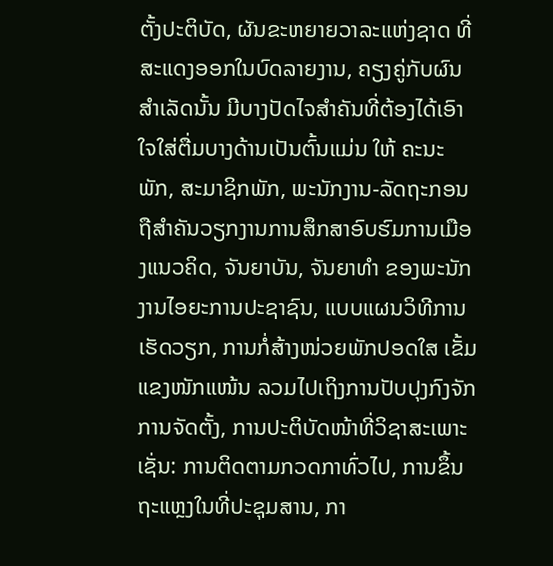ຕັ້ງປະຕິບັດ, ຜັນຂະຫຍາຍວາລະແຫ່ງຊາດ ທີ່ສະແດງອອກໃນບົດລາຍງານ, ຄຽງຄູ່ກັບຜົນສໍາເລັດນັ້ນ ມີບາງປັດໄຈສໍາຄັນທີ່ຕ້ອງໄດ້ເອົາໃຈໃສ່ຕື່ມບາງດ້ານເປັນຕົ້ນແມ່ນ ໃຫ້ ຄະນະພັກ, ສະມາຊິກພັກ, ພະນັກງານ-ລັດຖະກອນ ຖືສໍາຄັນວຽກງານການສຶກສາອົບຮົມການເມືອງແນວຄິດ, ຈັນຍາບັນ, ຈັນຍາທໍາ ຂອງພະນັກງານໄອຍະການປະຊາຊົນ, ແບບແຜນວິທີການເຮັດວຽກ, ການກໍ່ສ້າງໜ່ວຍພັກປອດໃສ ເຂັ້ມແຂງໜັກແໜ້ນ ລວມໄປເຖິງການປັບປຸງກົງຈັກການຈັດຕັ້ງ, ການປະຕິບັດໜ້າທີ່ວິຊາສະເພາະ ເຊັ່ນ: ການຕິດຕາມກວດກາທົ່ວໄປ, ການຂຶ້ນຖະແຫຼງໃນທີ່ປະຊຸມສານ, ກາ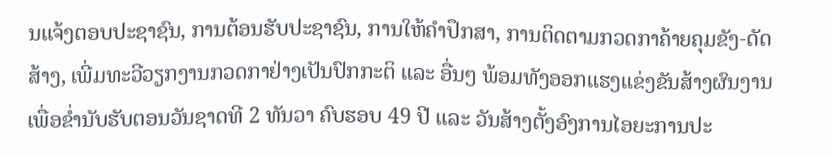ນແຈ້ງຕອບປະຊາຊົນ, ການຕ້ອນຮັບປະຊາຊົນ, ການໃຫ້ຄຳປຶກສາ, ການຕິດຕາມກວດກາຄ້າຍຄຸມຂັງ-ດັດສ້າງ, ເພີ່ມທະວີວຽກງານກວດກາຢ່າງເປັນປົກກະຕິ ແລະ ອື່ນໆ ພ້ອມທັງອອກແຮງແຂ່ງຂັນສ້າງຜົນງານ ເພື່ອຂໍ່ານັບຮັບຕອນວັນຊາດທີ 2 ທັນວາ ຄົບຮອບ 49 ປີ ແລະ ວັນສ້າງຕັ້ງອົງການໄອຍະການປະ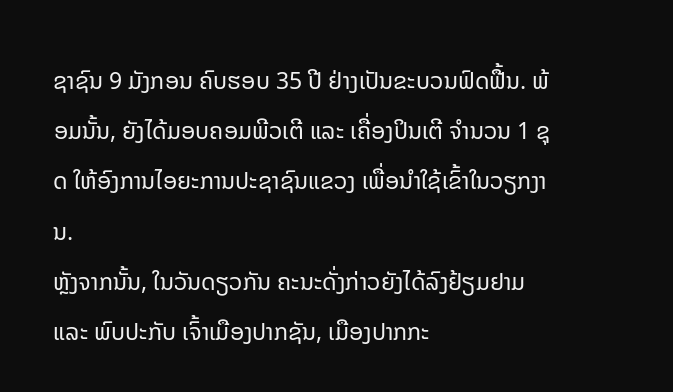ຊາຊົນ 9 ມັງກອນ ຄົບຮອບ 35 ປີ ຢ່າງເປັນຂະບວນຟົດຟື້ນ. ພ້ອມນັ້ນ, ຍັງໄດ້ມອບຄອມພີວເຕີ ແລະ ເຄື່ອງປິນເຕີ ຈຳນວນ 1 ຊຸດ ໃຫ້ອົງການໄອຍະການປະຊາຊົນແຂວງ ເພື່ອນຳໃຊ້ເຂົ້າໃນວຽກງານ.
ຫຼັງຈາກນັ້ນ, ໃນວັນດຽວກັນ ຄະນະດັ່ງກ່າວຍັງໄດ້ລົງຢ້ຽມຢາມ ແລະ ພົບປະກັບ ເຈົ້າເມືອງປາກຊັນ, ເມືອງປາກກະ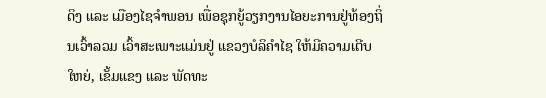ດິງ ແລະ ເມືອງໄຊຈຳພອນ ເພື່ອຊຸກຍູ້ວຽກງານໄອຍະການຢູ່ທ້ອງຖິ່ນເວົ້າລວມ ເວົ້າສະເພາະແມ່ນຢູ່ ແຂວງບໍລິຄໍາໄຊ ໃຫ້ມີຄວາມເຕີບໃຫຍ່, ເຂັ້ມແຂງ ແລະ ພັດທະ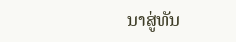ນາສູ່ທັນ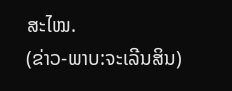ສະໄໝ.
(ຂ່າວ-ພາບ:ຈະເລີນສິນ)